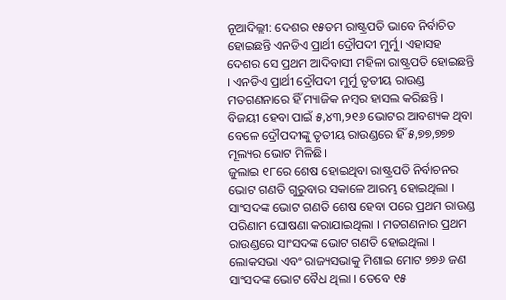ନୂଆଦିଲ୍ଲୀ: ଦେଶର ୧୫ତମ ରାଷ୍ଟ୍ରପତି ଭାବେ ନିର୍ବାଚିତ ହୋଇଛନ୍ତି ଏନଡିଏ ପ୍ରାର୍ଥୀ ଦ୍ରୌପଦୀ ମୁର୍ମୁ। ଏହାସହ ଦେଶର ସେ ପ୍ରଥମ ଆଦିବାସୀ ମହିଳା ରାଷ୍ଟ୍ରପତି ହୋଇଛନ୍ତି । ଏନଡିଏ ପ୍ରାର୍ଥୀ ଦ୍ରୌପଦୀ ମୁର୍ମୁ ତୃତୀୟ ରାଉଣ୍ଡ ମତଗଣନାରେ ହିଁ ମ୍ୟାଜିକ ନମ୍ୱର ହାସଲ କରିଛନ୍ତି । ବିଜୟୀ ହେବା ପାଇଁ ୫,୪୩,୨୧୬ ଭୋଟର ଆବଶ୍ୟକ ଥିବା ବେଳେ ଦ୍ରୌପଦୀଙ୍କୁ ତୃତୀୟ ରାଉଣ୍ଡରେ ହିଁ ୫,୭୭,୭୭୭ ମୂଲ୍ୟର ଭୋଟ ମିଳିଛି।
ଜୁଲାଇ ୧୮ରେ ଶେଷ ହୋଇଥିବା ରାଷ୍ଟ୍ରପତି ନିର୍ବାଚନର ଭୋଟ ଗଣତି ଗୁରୁବାର ସକାଳେ ଆରମ୍ଭ ହୋଇଥିଲା । ସାଂସଦଙ୍କ ଭୋଟ ଗଣତି ଶେଷ ହେବା ପରେ ପ୍ରଥମ ରାଉଣ୍ଡ ପରିଣାମ ଘୋଷଣା କରାଯାଇଥିଲା । ମତଗଣନାର ପ୍ରଥମ ରାଉଣ୍ଡରେ ସାଂସଦଙ୍କ ଭୋଟ ଗଣତି ହୋଇଥିଲା । ଲୋକସଭା ଏବଂ ରାଜ୍ୟସଭାକୁ ମିଶାଇ ମୋଟ ୭୭୬ ଜଣ ସାଂସଦଙ୍କ ଭୋଟ ବୈଧ ଥିଲା । ତେବେ ୧୫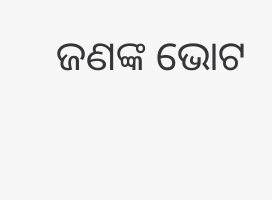ଜଣଙ୍କ ଭୋଟ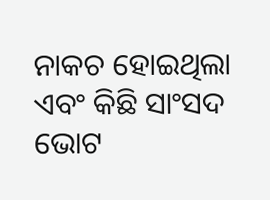ନାକଚ ହୋଇଥିଲା ଏବଂ କିଛି ସାଂସଦ ଭୋଟ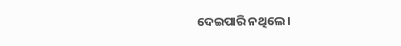ଦେଇପାରି ନଥିଲେ ।